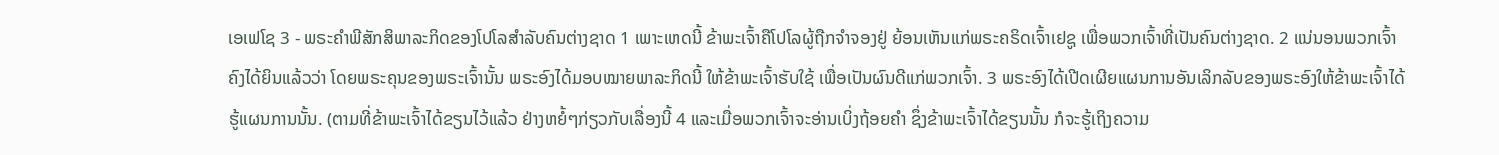ເອເຟໂຊ 3 - ພຣະຄຳພີສັກສິພາລະກິດຂອງໂປໂລສຳລັບຄົນຕ່າງຊາດ 1 ເພາະເຫດນີ້ ຂ້າພະເຈົ້າຄືໂປໂລຜູ້ຖືກຈຳຈອງຢູ່ ຍ້ອນເຫັນແກ່ພຣະຄຣິດເຈົ້າເຢຊູ ເພື່ອພວກເຈົ້າທີ່ເປັນຄົນຕ່າງຊາດ. 2 ແນ່ນອນພວກເຈົ້າຄົງໄດ້ຍິນແລ້ວວ່າ ໂດຍພຣະຄຸນຂອງພຣະເຈົ້ານັ້ນ ພຣະອົງໄດ້ມອບໝາຍພາລະກິດນີ້ ໃຫ້ຂ້າພະເຈົ້າຮັບໃຊ້ ເພື່ອເປັນຜົນດີແກ່ພວກເຈົ້າ. 3 ພຣະອົງໄດ້ເປີດເຜີຍແຜນການອັນເລິກລັບຂອງພຣະອົງໃຫ້ຂ້າພະເຈົ້າໄດ້ຮູ້ແຜນການນັ້ນ. (ຕາມທີ່ຂ້າພະເຈົ້າໄດ້ຂຽນໄວ້ແລ້ວ ຢ່າງຫຍໍ້ໆກ່ຽວກັບເລື່ອງນີ້ 4 ແລະເມື່ອພວກເຈົ້າຈະອ່ານເບິ່ງຖ້ອຍຄຳ ຊຶ່ງຂ້າພະເຈົ້າໄດ້ຂຽນນັ້ນ ກໍຈະຮູ້ເຖິງຄວາມ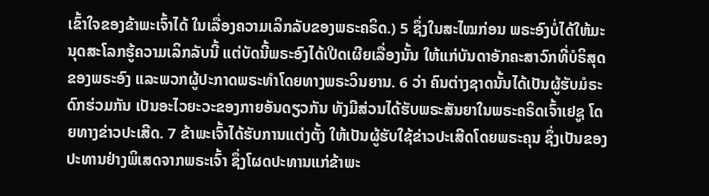ເຂົ້າໃຈຂອງຂ້າພະເຈົ້າໄດ້ ໃນເລື່ອງຄວາມເລິກລັບຂອງພຣະຄຣິດ.) 5 ຊຶ່ງໃນສະໄໝກ່ອນ ພຣະອົງບໍ່ໄດ້ໃຫ້ມະນຸດສະໂລກຮູ້ຄວາມເລິກລັບນີ້ ແຕ່ບັດນີ້ພຣະອົງໄດ້ເປີດເຜີຍເລື່ອງນັ້ນ ໃຫ້ແກ່ບັນດາອັກຄະສາວົກທີ່ບໍຣິສຸດຂອງພຣະອົງ ແລະພວກຜູ້ປະກາດພຣະທຳໂດຍທາງພຣະວິນຍານ. 6 ວ່າ ຄົນຕ່າງຊາດນັ້ນໄດ້ເປັນຜູ້ຮັບມໍຣະດົກຮ່ວມກັນ ເປັນອະໄວຍະວະຂອງກາຍອັນດຽວກັນ ທັງມີສ່ວນໄດ້ຮັບພຣະສັນຍາໃນພຣະຄຣິດເຈົ້າເຢຊູ ໂດຍທາງຂ່າວປະເສີດ. 7 ຂ້າພະເຈົ້າໄດ້ຮັບການແຕ່ງຕັ້ງ ໃຫ້ເປັນຜູ້ຮັບໃຊ້ຂ່າວປະເສີດໂດຍພຣະຄຸນ ຊຶ່ງເປັນຂອງປະທານຢ່າງພິເສດຈາກພຣະເຈົ້າ ຊຶ່ງໂຜດປະທານແກ່ຂ້າພະ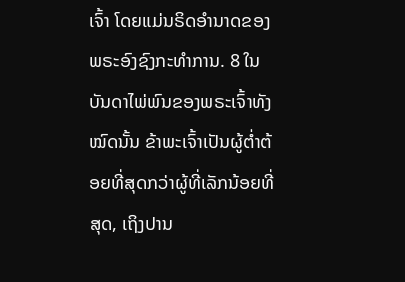ເຈົ້າ ໂດຍແມ່ນຣິດອຳນາດຂອງພຣະອົງຊົງກະທຳການ. 8 ໃນບັນດາໄພ່ພົນຂອງພຣະເຈົ້າທັງໝົດນັ້ນ ຂ້າພະເຈົ້າເປັນຜູ້ຕໍ່າຕ້ອຍທີ່ສຸດກວ່າຜູ້ທີ່ເລັກນ້ອຍທີ່ສຸດ, ເຖິງປານ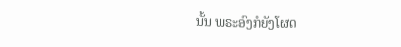ນັ້ນ ພຣະອົງກໍຍັງໂຜດ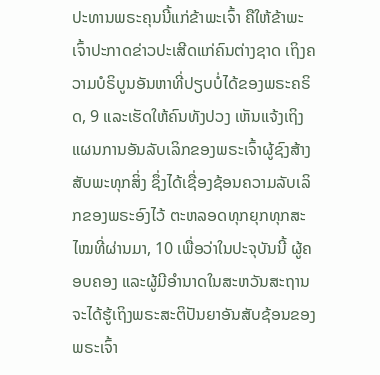ປະທານພຣະຄຸນນີ້ແກ່ຂ້າພະເຈົ້າ ຄືໃຫ້ຂ້າພະເຈົ້າປະກາດຂ່າວປະເສີດແກ່ຄົນຕ່າງຊາດ ເຖິງຄວາມບໍຣິບູນອັນຫາທີ່ປຽບບໍ່ໄດ້ຂອງພຣະຄຣິດ, 9 ແລະເຮັດໃຫ້ຄົນທັງປວງ ເຫັນແຈ້ງເຖິງແຜນການອັນລັບເລິກຂອງພຣະເຈົ້າຜູ້ຊົງສ້າງສັບພະທຸກສິ່ງ ຊຶ່ງໄດ້ເຊື່ອງຊ້ອນຄວາມລັບເລິກຂອງພຣະອົງໄວ້ ຕະຫລອດທຸກຍຸກທຸກສະໄໝທີ່ຜ່ານມາ, 10 ເພື່ອວ່າໃນປະຈຸບັນນີ້ ຜູ້ຄອບຄອງ ແລະຜູ້ມີອຳນາດໃນສະຫວັນສະຖານ ຈະໄດ້ຮູ້ເຖິງພຣະສະຕິປັນຍາອັນສັບຊ້ອນຂອງພຣະເຈົ້າ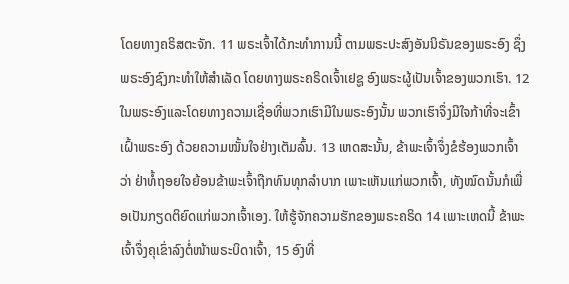ໂດຍທາງຄຣິສຕະຈັກ. 11 ພຣະເຈົ້າໄດ້ກະທຳການນີ້ ຕາມພຣະປະສົງອັນນິຣັນຂອງພຣະອົງ ຊຶ່ງພຣະອົງຊົງກະທຳໃຫ້ສຳເລັດ ໂດຍທາງພຣະຄຣິດເຈົ້າເຢຊູ ອົງພຣະຜູ້ເປັນເຈົ້າຂອງພວກເຮົາ. 12 ໃນພຣະອົງແລະໂດຍທາງຄວາມເຊື່ອທີ່ພວກເຮົາມີໃນພຣະອົງນັ້ນ ພວກເຮົາຈຶ່ງມີໃຈກ້າທີ່ຈະເຂົ້າເຝົ້າພຣະອົງ ດ້ວຍຄວາມໝັ້ນໃຈຢ່າງເຕັມລົ້ນ. 13 ເຫດສະນັ້ນ, ຂ້າພະເຈົ້າຈຶ່ງຂໍຮ້ອງພວກເຈົ້າວ່າ ຢ່າທໍ້ຖອຍໃຈຍ້ອນຂ້າພະເຈົ້າຖືກທົນທຸກລຳບາກ ເພາະເຫັນແກ່ພວກເຈົ້າ, ທັງໝົດນັ້ນກໍເພື່ອເປັນກຽດຕິຍົດແກ່ພວກເຈົ້າເອງ. ໃຫ້ຮູ້ຈັກຄວາມຮັກຂອງພຣະຄຣິດ 14 ເພາະເຫດນີ້ ຂ້າພະເຈົ້າຈຶ່ງຄຸເຂົ່າລົງຕໍ່ໜ້າພຣະບິດາເຈົ້າ, 15 ອົງທີ່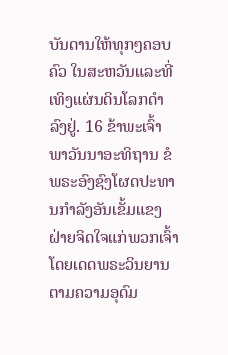ບັນດານໃຫ້ທຸກໆຄອບຄົວ ໃນສະຫວັນແລະທີ່ເທິງແຜ່ນດິນໂລກດຳລົງຢູ່. 16 ຂ້າພະເຈົ້າພາວັນນາອະທິຖານ ຂໍພຣະອົງຊົງໂຜດປະທານກຳລັງອັນເຂັ້ມແຂງຝ່າຍຈິດໃຈແກ່ພວກເຈົ້າ ໂດຍເດດພຣະວິນຍານຕາມຄວາມອຸດົມ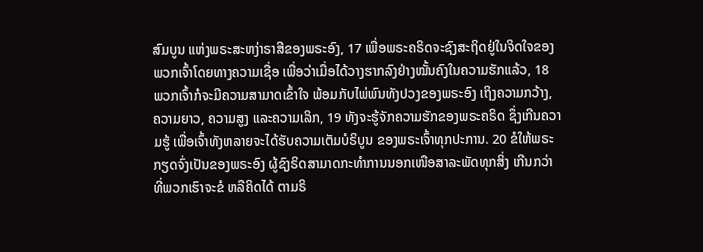ສົມບູນ ແຫ່ງພຣະສະຫງ່າຣາສີຂອງພຣະອົງ, 17 ເພື່ອພຣະຄຣິດຈະຊົງສະຖິດຢູ່ໃນຈິດໃຈຂອງພວກເຈົ້າໂດຍທາງຄວາມເຊື່ອ ເພື່ອວ່າເມື່ອໄດ້ວາງຮາກລົງຢ່າງໝັ້ນຄົງໃນຄວາມຮັກແລ້ວ, 18 ພວກເຈົ້າກໍຈະມີຄວາມສາມາດເຂົ້າໃຈ ພ້ອມກັບໄພ່ພົນທັງປວງຂອງພຣະອົງ ເຖິງຄວາມກວ້າງ, ຄວາມຍາວ, ຄວາມສູງ ແລະຄວາມເລິກ, 19 ທັງຈະຮູ້ຈັກຄວາມຮັກຂອງພຣະຄຣິດ ຊຶ່ງເກີນຄວາມຮູ້ ເພື່ອເຈົ້າທັງຫລາຍຈະໄດ້ຮັບຄວາມເຕັມບໍຣິບູນ ຂອງພຣະເຈົ້າທຸກປະການ. 20 ຂໍໃຫ້ພຣະກຽດຈົ່ງເປັນຂອງພຣະອົງ ຜູ້ຊົງຣິດສາມາດກະທຳການນອກເໜືອສາລະພັດທຸກສິ່ງ ເກີນກວ່າທີ່ພວກເຮົາຈະຂໍ ຫລືຄິດໄດ້ ຕາມຣິ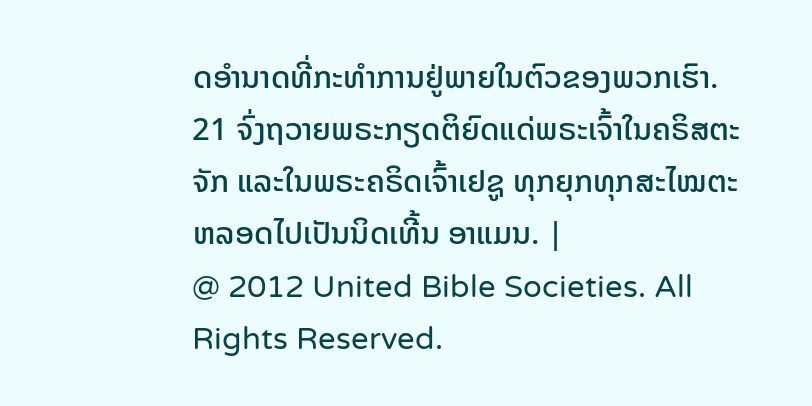ດອຳນາດທີ່ກະທຳການຢູ່ພາຍໃນຕົວຂອງພວກເຮົາ. 21 ຈົ່ງຖວາຍພຣະກຽດຕິຍົດແດ່ພຣະເຈົ້າໃນຄຣິສຕະຈັກ ແລະໃນພຣະຄຣິດເຈົ້າເຢຊູ ທຸກຍຸກທຸກສະໄໝຕະຫລອດໄປເປັນນິດເທີ້ນ ອາແມນ. |
@ 2012 United Bible Societies. All Rights Reserved.